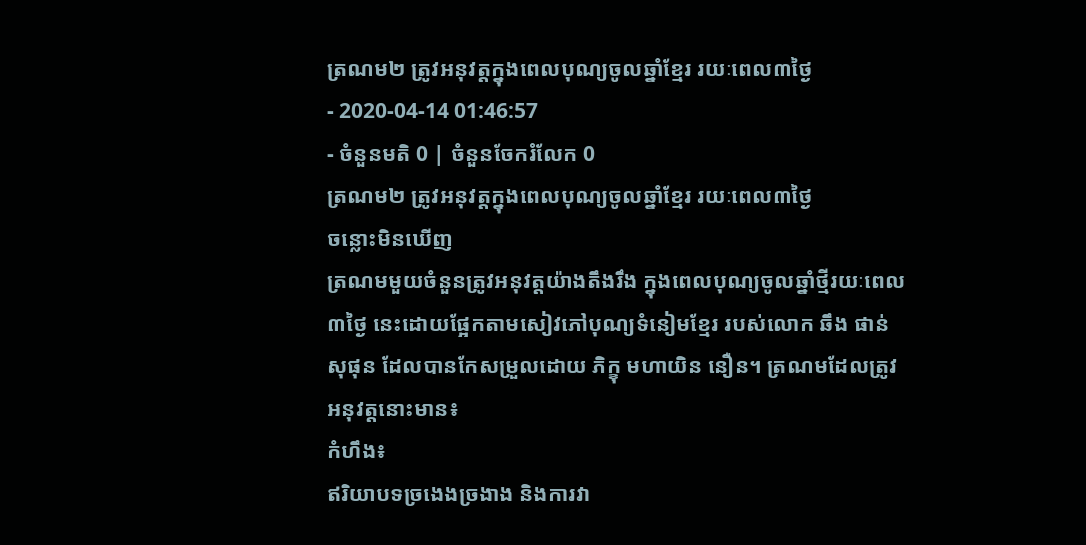ត្រណម២ ត្រូវអនុវត្តក្នុងពេលបុណ្យចូលឆ្នាំខ្មែរ រយៈពេល៣ថ្ងៃ
- 2020-04-14 01:46:57
- ចំនួនមតិ 0 | ចំនួនចែករំលែក 0
ត្រណម២ ត្រូវអនុវត្តក្នុងពេលបុណ្យចូលឆ្នាំខ្មែរ រយៈពេល៣ថ្ងៃ
ចន្លោះមិនឃើញ
ត្រណមមួយចំនួនត្រូវអនុវត្តយ៉ាងតឹងរឹង ក្នុងពេលបុណ្យចូលឆ្នាំថ្មីរយៈពេល៣ថ្ងៃ នេះដោយផ្អែកតាមសៀវភៅបុណ្យទំនៀមខ្មែរ របស់លោក ឆឹង ផាន់សុផុន ដែលបានកែសម្រួលដោយ ភិក្ខុ មហាយិន នឿន។ ត្រណមដែលត្រូវអនុវត្តនោះមាន៖
កំហឹង៖
ឥរិយាបទច្រងេងច្រងាង និងការវា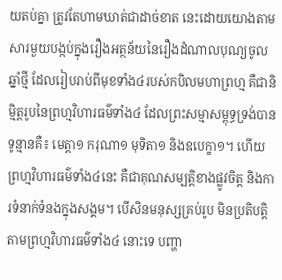យតប់គ្នា ត្រូវតែហាមឃាត់ជាដាច់ខាត នេះដោយយោងតាមសារមួយបង្កប់ក្នុងរឿងអត្ថន័យនៃរឿងដំណាលបុណ្យចូលឆ្នាំថ្មី ដែលរៀបរាប់ពីមុខទាំង៤របស់កបិលមហាព្រហ្ម គឺជានិម្មិត្តរូបនៃព្រហ្មវិហារធម៌ទាំង៤ ដែលព្រះសម្មាសម្ពុទ្ធទ្រង់បានទូន្មានគឺ៖ មេត្តា១ ករុណា១ មុទិតា១ និងឧបេក្ខា១។ ហើយព្រហ្មវិហារធម៌ទាំង៤នេះ គឺជាគុណសម្បត្តិខាងផ្លូវចិត្ត និងការទំនាក់ទំនងក្នុងសង្គម។ បើសិនមនុស្សគ្រប់រូប មិនប្រតិបត្តិតាមព្រហ្មវិហារធម៌ទាំង៤ នោះទេ បញ្ហា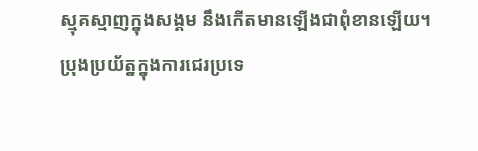ស្មុគស្មាញក្នុងសង្គម នឹងកើតមានឡើងជាពុំខានឡើយ។
ប្រុងប្រយ័ត្នក្នុងការជេរប្រទេ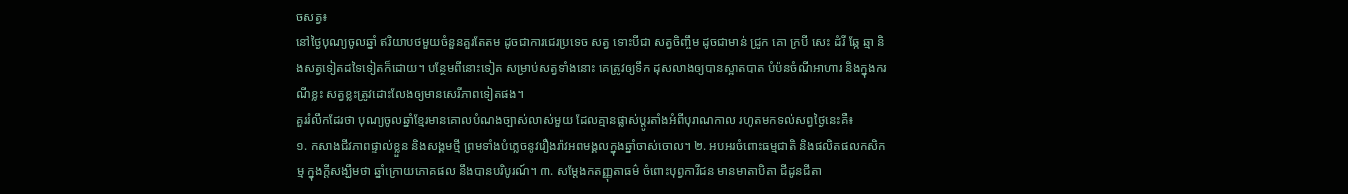ចសត្វ៖
នៅថ្ងៃបុណ្យចូលឆ្នាំ ឥរិយាបថមួយចំនួនគួរតែតម ដូចជាការជេរប្រទេច សត្វ ទោះបីជា សត្វចិញ្ចឹម ដូចជាមាន់ ជ្រូក គោ ក្របី សេះ ដំរី ឆ្កែ ឆ្មា និងសត្វទៀតដទៃទៀតក៏ដោយ។ បន្ថែមពីនោះទៀត សម្រាប់សត្វទាំងនោះ គេត្រូវឲ្យទឹក ដុសលាងឲ្យបានស្អាតបាត បំប៉នចំណីអាហារ និងក្នុងករណីខ្លះ សត្វខ្លះត្រូវដោះលែងឲ្យមានសេរីភាពទៀតផង។
គួររំលឹកដែរថា បុណ្យចូលឆ្នាំខ្មែរមានគោលបំណងច្បាស់លាស់មួយ ដែលគ្មានផ្លាស់ប្ដូរតាំងអំពីបុរាណកាល រហូតមកទល់សព្វថ្ងៃនេះគឺ៖
១. កសាងជីវភាពផ្ទាល់ខ្លួន និងសង្គមថ្មី ព្រមទាំងបំភ្លេចនូវរឿងរ៉ាវអពមង្គលក្នុងឆ្នាំចាស់ចោល។ ២. អបអរចំពោះធម្មជាតិ និងផលិតផលកសិកម្ម ក្នុងក្ដីសង្ឃឹមថា ឆ្នាំក្រោយភោគផល នឹងបានបរិបូរណ៍។ ៣. សម្ដែងកតញ្ញុតាធម៌ ចំពោះបុព្វការីជន មានមាតាបិតា ជីដូនជីតា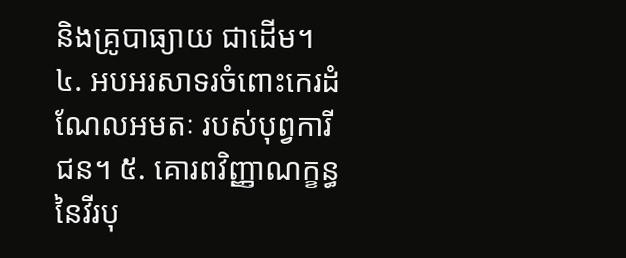និងគ្រូបាធ្យាយ ជាដើម។ ៤. អបអរសាទរចំពោះកេរដំណែលអមតៈ របស់បុព្វការីជន។ ៥. គោរពវិញ្ញាណក្ខន្ធនៃវីរបុ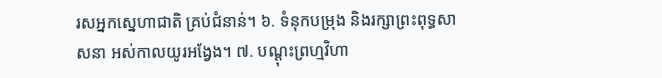រសអ្នកស្នេហាជាតិ គ្រប់ជំនាន់។ ៦. ទំនុកបម្រុង និងរក្សាព្រះពុទ្ធសាសនា អស់កាលយូរអង្វែង។ ៧. បណ្ដុះព្រហ្មវិហា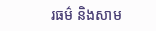រធម៌ និងសាម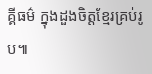គ្គីធម៌ ក្នុងដួងចិត្តខ្មែរគ្រប់រូប៕